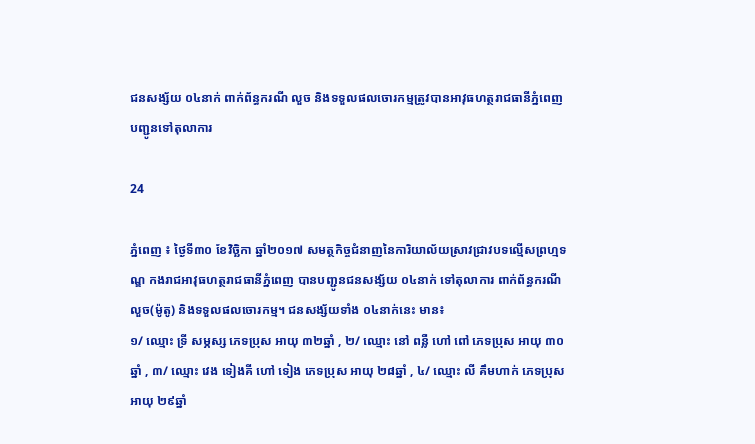ជនសង្ស័យ ០៤នាក់ ពាក់ព័ន្ធករណី លួច និងទទួលផលចោរកម្មត្រូវបានអាវុធហត្ថរាជធានីភ្នំពេញបញ្ជូនទៅតុលាការ

24

ភ្នំពេញ ៖ ថ្ងៃទី៣០ ខែវិច្ឆិកា ឆ្នាំ២០១៧ សមត្ថកិច្ចជំនាញនៃការិយាល័យស្រាវជ្រាវបទល្មើសព្រហ្មទណ្ឌ កងរាជអាវុធហត្ថរាជធានីភ្នំពេញ បានបញ្ជូនជនសង្ស័យ ០៤នាក់ ទៅតុលាការ ពាក់ព័ន្ធករណី លួច(ម៉ូតូ) និងទទួលផលចោរកម្ម។ ជនសង្ស័យទាំង ០៤នាក់នេះ មាន៖
១/ ឈ្មោះ ទ្រី សម្ភស្ស ភេទប្រុស អាយុ ៣២ឆ្នាំ , ២/ ឈ្មោះ នៅ ពន្លឺ ហៅ ពៅ ភេទប្រុស អាយុ ៣០ឆ្នាំ , ៣/ ឈ្មោះ វេង ទៀងគី ហៅ ទៀង ភេទប្រុស អាយុ ២៨ឆ្នាំ , ៤/ ឈ្មោះ លី គឹមហាក់ ភេទប្រុស អាយុ ២៩ឆ្នាំ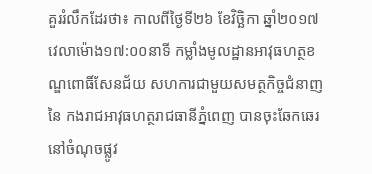គួររំលឹកដែរថា៖ កាលពីថ្ងៃទី២៦ ខែវិច្ឆិកា ឆ្នាំ២០១៧ វេលាម៉ោង១៧:០០នាទី កម្លាំងមូលដ្ឋានអាវុធហត្ថខណ្ឌពោធិ៍សែនជ័យ សហការជាមួយសមត្ថកិច្ចជំនាញនៃ កងរាជអាវុធហត្ថរាជធានីភ្នំពេញ បានចុះឆែកឆេរ នៅចំណុចផ្លូវ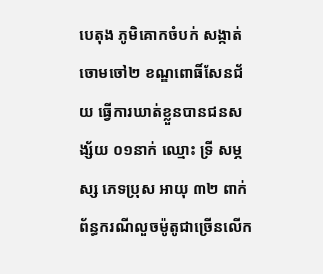បេតុង ភូមិគោកចំបក់ សង្កាត់ចោមចៅ២ ខណ្ឌពោធិ៍សែនជ័យ ធ្វើការឃាត់ខ្លួនបានជនសង្ស័យ ០១នាក់ ឈ្មោះ ទ្រី សម្ភស្ស ភេទប្រុស អាយុ ៣២ ពាក់ព័ន្ធករណីលួចម៉ូតូជាច្រើនលើក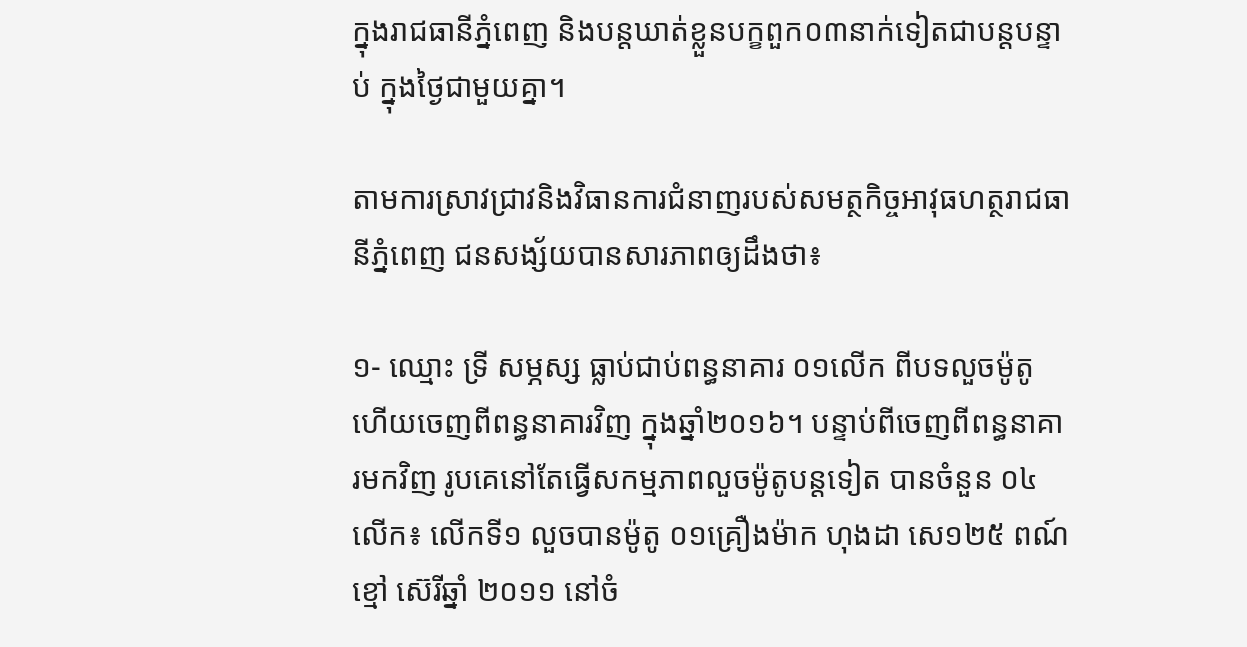ក្នុងរាជធានីភ្នំពេញ និងបន្តឃាត់ខ្លួនបក្ខពួក០៣នាក់ទៀតជាបន្តបន្ទាប់ ក្នុងថ្ងៃជាមួយគ្នា។

តាមការស្រាវជ្រាវនិងវិធានការជំនាញរបស់សមត្ថកិច្ចអាវុធហត្ថរាជធានីភ្នំពេញ ជនសង្ស័យបានសារភាពឲ្យដឹងថា៖

១- ឈ្មោះ ទ្រី សម្ភស្ស ធ្លាប់ជាប់ពន្ធនាគារ ០១លើក ពីបទលួចម៉ូតូ ហើយចេញពីពន្ធនាគារវិញ ក្នុងឆ្នាំ២០១៦។ បន្ទាប់ពីចេញពីពន្ធនាគារមកវិញ រូបគេនៅតែធ្វើសកម្មភាពលួចម៉ូតូបន្តទៀត បានចំនួន ០៤លើក៖ លើកទី១ លួចបានម៉ូតូ ០១គ្រឿងម៉ាក ហុងដា សេ១២៥ ពណ៍ខ្មៅ ស៊េរីឆ្នាំ ២០១១ នៅចំ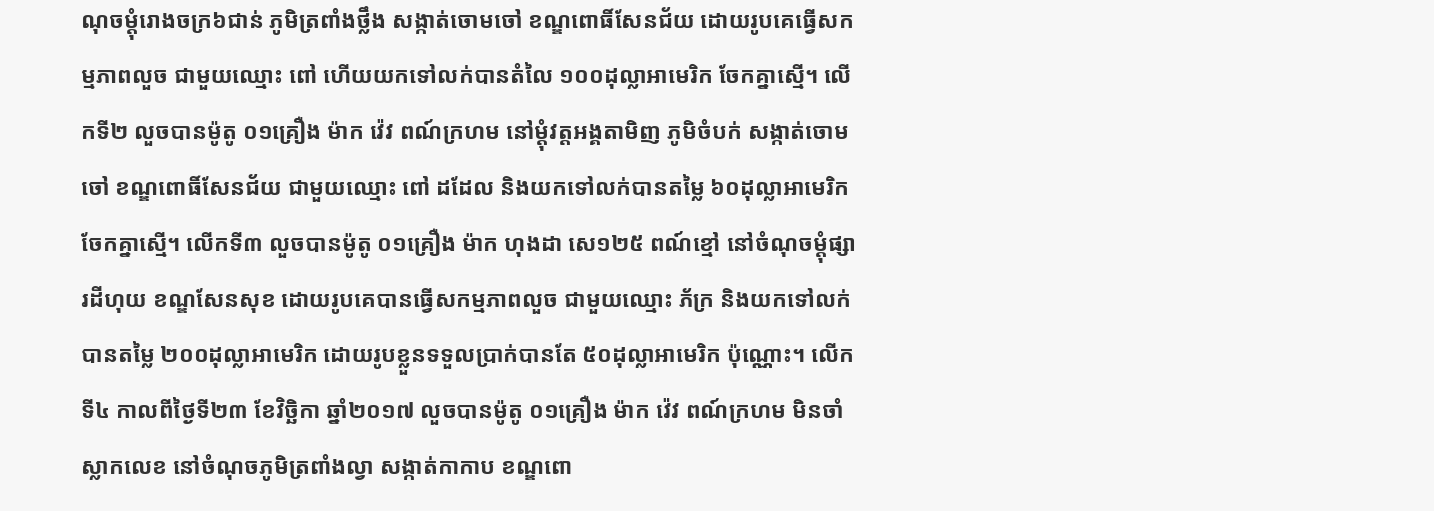ណុចម្តុំរោងចក្រ៦ជាន់ ភូមិត្រពាំងថ្លឹង សង្កាត់ចោមចៅ ខណ្ឌពោធិ៍សែនជ័យ ដោយរូបគេធ្វើសកម្មភាពលួច ជាមួយឈ្មោះ ពៅ ហើយយកទៅលក់បានតំលៃ ១០០ដុល្លាអាមេរិក ចែកគ្នាស្មើ។ លើកទី២ លួចបានម៉ូតូ ០១គ្រឿង ម៉ាក វ៉េវ ពណ៍ក្រហម នៅម្តុំវត្តអង្គតាមិញ ភូមិចំបក់ សង្កាត់ចោមចៅ ខណ្ឌពោធិ៍សែនជ័យ ជាមួយឈ្មោះ ពៅ ដដែល និងយកទៅលក់បានតម្លៃ ៦០ដុល្លាអាមេរិក ចែកគ្នាស្មើ។ លើកទី៣ លួចបានម៉ូតូ ០១គ្រឿង ម៉ាក ហុងដា សេ១២៥ ពណ៍ខ្មៅ នៅចំណុចម្តុំផ្សារដីហុយ ខណ្ឌសែនសុខ ដោយរូបគេបានធ្វើសកម្មភាពលួច ជាមួយឈ្មោះ ភ័ក្រ និងយកទៅលក់បានតម្លៃ ២០០ដុល្លាអាមេរិក ដោយរូបខ្លួនទទួលប្រាក់បានតែ ៥០ដុល្លាអាមេរិក ប៉ុណ្ណោះ។ លើកទី៤ កាលពីថ្ងៃទី២៣ ខែវិច្ឆិកា ឆ្នាំ២០១៧ លួចបានម៉ូតូ ០១គ្រឿង ម៉ាក វ៉េវ ពណ៍ក្រហម មិនចាំស្លាកលេខ នៅចំណុចភូមិត្រពាំងល្វា សង្កាត់កាកាប ខណ្ឌពោ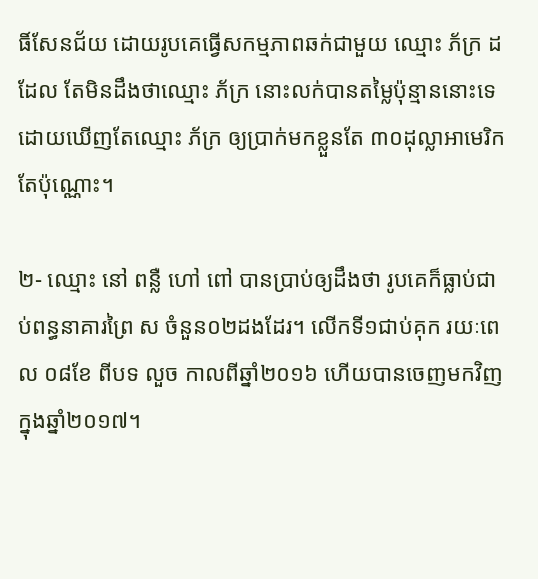ធិ៍សែនជ័យ ដោយរូបគេធ្វើសកម្មភាពឆក់ជាមួយ ឈ្មោះ ភ័ក្រ ដដែល តែមិនដឹងថាឈ្មោះ ភ័ក្រ នោះលក់បានតម្លៃប៉ុន្មាននោះទេ ដោយឃើញតែឈ្មោះ ភ័ក្រ ឲ្យប្រាក់មកខ្លួនតែ ៣០ដុល្លាអាមេរិក តែប៉ុណ្ណោះ។

២- ឈ្មោះ នៅ ពន្លឺ ហៅ ពៅ បានប្រាប់ឲ្យដឹងថា រូបគេក៏ធ្លាប់ជាប់ពន្ធនាគារព្រៃ ស ចំនួន០២ដងដែរ។ លើកទី១ជាប់គុក រយៈពេល ០៨ខែ ពីបទ លួច កាលពីឆ្នាំ២០១៦ ហើយបានចេញមកវិញក្នុងឆ្នាំ២០១៧។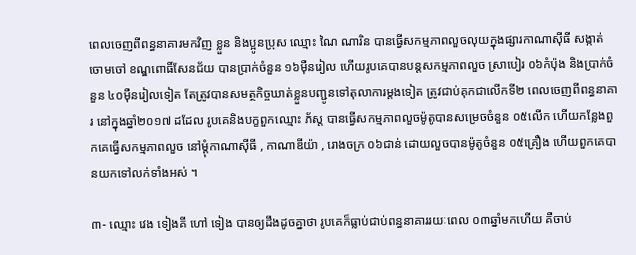ពេលចេញពីពន្ធនាគារមកវិញ ខ្លួន និងប្អូនប្រុស ឈ្មោះ ណៃ ណារិន បានធ្វើសកម្មភាពលួចលុយក្នុងផ្សារកាណាស៊ីធី សង្កាត់ចោមចៅ ខណ្ឌពោធិ៍សែនជ័យ បានប្រាក់ចំនួន ១៦ម៉ឺនរៀល ហើយរូបគេបានបន្តសកម្មភាពលួច ស្រាបៀរ ០៦កំប៉ុង និងប្រាក់ចំនួន ៤០ម៉ឺនរៀលទៀត តែត្រូវបានសមត្ថកិច្ចឃាត់ខ្លួនបញ្ជូនទៅតុលាការម្តងទៀត ត្រូវជាប់គុកជាលើកទី២ ពេលចេញពីពន្ធនាគារ នៅក្នុងឆ្នាំ២០១៧ ដដែល រូបគេនិងបក្ខពួកឈ្មោះ ភ័ស្ត បានធ្វើសកម្មភាពលួចម៉ូតូបានសម្រេចចំនួន ០៥លើក ហើយកន្លែងពួកគេធ្វើសកម្មភាពលួច នៅម្តុំកាណាស៊ីធី , កាណាឌីយ៉ា , រោងចក្រ ០៦ជាន់ ដោយលួចបានម៉ូតូចំនួន ០៥គ្រឿង ហើយពួកគេបានយកទៅលក់ទាំងអស់ ។

៣- ឈ្មោះ វេង ទៀងគី ហៅ ទៀង បានឲ្យដឹងដូចគ្នាថា រូបគេក៏ធ្លាប់ជាប់ពន្ធនាគាររយៈពេល ០៣ឆ្នាំមកហើយ គឺចាប់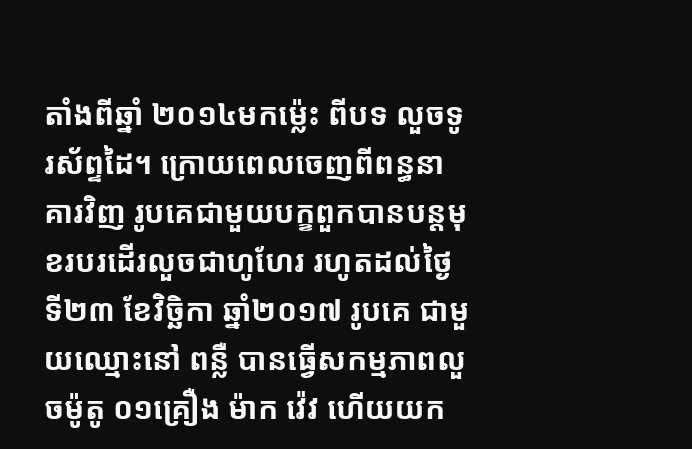តាំងពីឆ្នាំ ២០១៤មកម៉្លេះ ពីបទ លួចទូរស័ព្ទដៃ។ ក្រោយពេលចេញពីពន្ធនាគារវិញ រូបគេជាមួយបក្ខពួកបានបន្តមុខរបរដើរលួចជាហូហែរ រហូតដល់ថ្ងៃទី២៣ ខែវិច្ឆិកា ឆ្នាំ២០១៧ រូបគេ ជាមួយឈ្មោះនៅ ពន្លឺ បានធ្វើសកម្មភាពលួចម៉ូតូ ០១គ្រឿង ម៉ាក វ៉េវ ហើយយក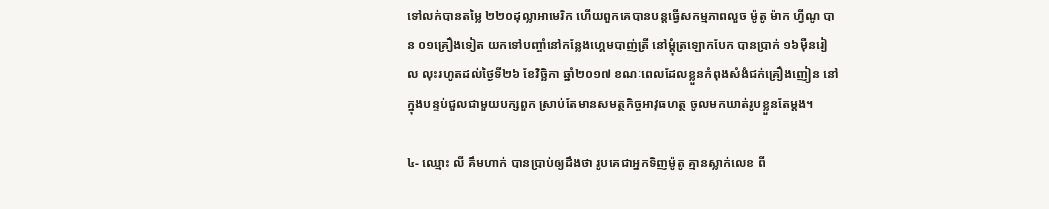ទៅលក់បានតម្លៃ ២២០ដុល្លាអាមេរិក ហើយពួកគេបានបន្តធ្វើសកម្មភាពលួច ម៉ូតូ ម៉ាក ហ្វីណូ បាន ០១គ្រឿងទៀត យកទៅបញ្ចាំនៅកន្លែងហេ្គមបាញ់ត្រី នៅម្តុំត្រឡោកបែក បានប្រាក់ ១៦ម៉ឺនរៀល លុះរហូតដល់ថ្ងៃទី២៦ ខែវិច្ឆិកា ឆ្នាំ២០១៧ ខណៈពេលដែលខ្លួនកំពុងសំងំជក់គ្រឿងញៀន នៅក្នុងបន្ទប់ជួលជាមួយបក្សពួក ស្រាប់តែមានសមត្ថកិច្ចអាវុធហត្ថ ចូលមកឃាត់រូបខ្លួនតែម្តង។

៤- ឈ្មោះ លី គឹមហាក់ បានប្រាប់ឲ្យដឹងថា រូបគេជាអ្នកទិញម៉ូតូ គ្មានស្លាក់លេខ ពី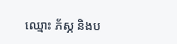ឈ្មោះ ភ័ស្ភ និងប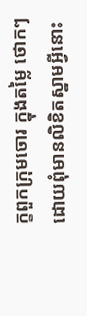ក្ខពួកក្រុមចោរ ក្នុងតម្លៃ ថោកៗ ដោយពុំមានលិខិតស្នាមអ្វីនោះ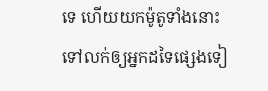ទេ ហើយយកម៉ូតូទាំងនោះទៅលក់ឲ្យអ្នកដទៃផ្សេងទៀ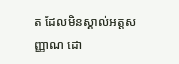ត ដែលមិនស្គាល់អត្តសញ្ញាណ ដោ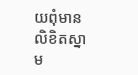យពុំមានលិខិតស្នាម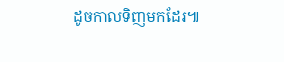ដូចកាលទិញមកដែរ៕